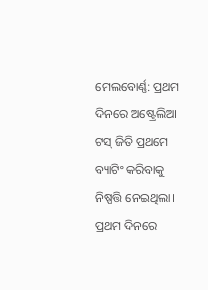ମେଲବୋର୍ଣ୍ଣ: ପ୍ରଥମ ଦିନରେ ଅଷ୍ଟ୍ରେଲିଆ ଟସ୍ ଜିତି ପ୍ରଥମେ ବ୍ୟାଟିଂ କରିବାକୁ ନିଷ୍ପତ୍ତି ନେଇଥିଲା। ପ୍ରଥମ ଦିନରେ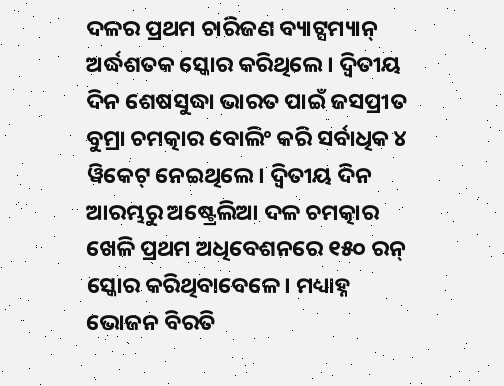ଦଳର ପ୍ରଥମ ଚାରିଜଣ ବ୍ୟାଟ୍ସମ୍ୟାନ୍ ଅର୍ଦ୍ଧଶତକ ସ୍କୋର କରିଥିଲେ। ଦ୍ବିତୀୟ ଦିନ ଶେଷସୁଦ୍ଧା ଭାରତ ପାଇଁ ଜସପ୍ରୀତ ବୁମ୍ରା ଚମତ୍କାର ବୋଲିଂ କରି ସର୍ବାଧିକ ୪ ୱିକେଟ୍ ନେଇଥିଲେ। ଦ୍ୱିତୀୟ ଦିନ ଆରମ୍ଭରୁ ଅଷ୍ଟ୍ରେଲିଆ ଦଳ ଚମତ୍କାର ଖେଳି ପ୍ରଥମ ଅଧିବେଶନରେ ୧୫୦ ରନ୍ ସ୍କୋର କରିଥିବାବେଳେ। ମଧ୍ୟାହ୍ନ ଭୋଜନ ବିରତି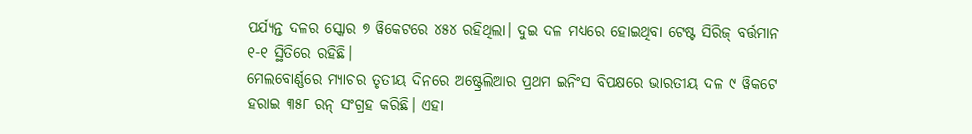ପର୍ଯ୍ୟନ୍ତ ଦଳର ସ୍କୋର ୭ ୱିକେଟରେ ୪୫୪ ରହିଥିଲା। ଦୁଇ ଦଳ ମଧ୍ୟରେ ହୋଇଥିବା ଟେଷ୍ଟ ସିରିଜ୍ ବର୍ତ୍ତମାନ ୧-୧ ସ୍ଥିତିରେ ରହିଛି।
ମେଲବୋର୍ଣ୍ଣରେ ମ୍ୟାଚର ତୃତୀୟ ଦିନରେ ଅଷ୍ଟ୍ରେଲିଆର ପ୍ରଥମ ଇନିଂସ ବିପକ୍ଷରେ ଭାରତୀୟ ଦଳ ୯ ୱିକଟେ ହରାଇ ୩୫୮ ରନ୍ ସଂଗ୍ରହ କରିଛି। ଏହା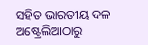ସହିତ ଭାରତୀୟ ଦଳ ଅଷ୍ଟ୍ରେଲିଆଠାରୁ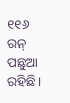୧୧୬ ରନ୍ ପଛୁଆ ରହିଛି।